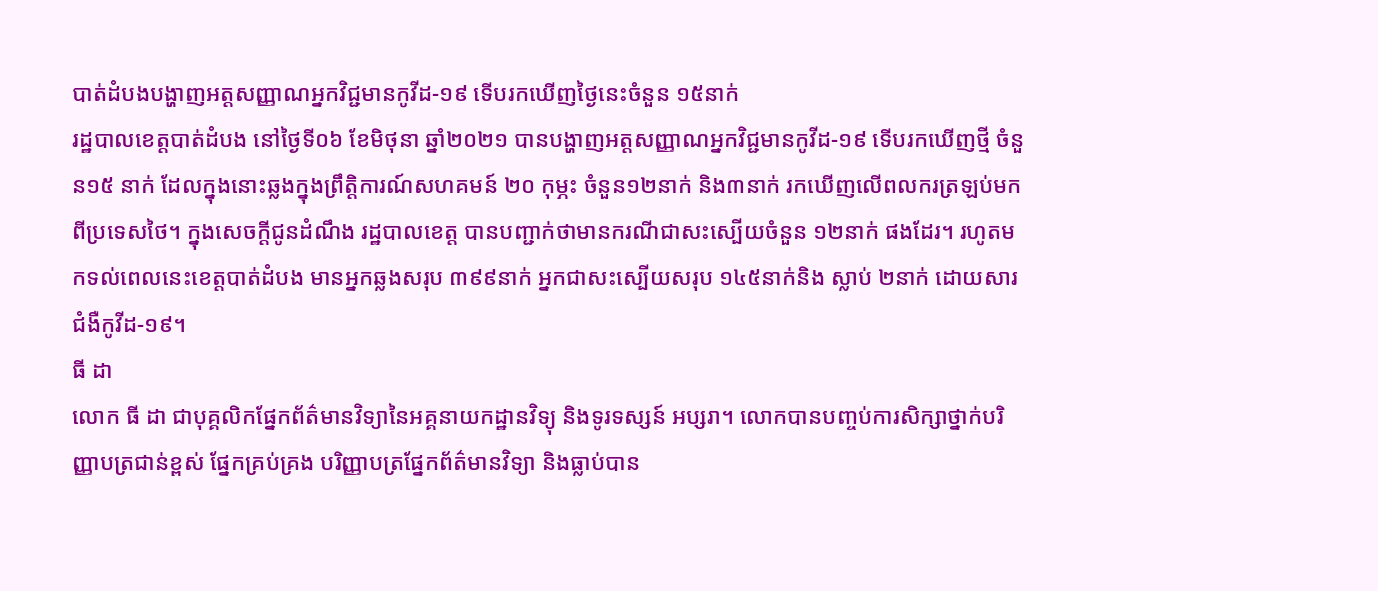បាត់ដំបងបង្ហាញអត្តសញ្ញាណអ្នកវិជ្ជមានកូវីដ-១៩ ទើបរកឃើញថ្ងៃនេះចំនួន ១៥នាក់
រដ្ឋបាលខេត្តបាត់ដំបង នៅថ្ងៃទី០៦ ខែមិថុនា ឆ្នាំ២០២១ បានបង្ហាញអត្តសញ្ញាណអ្នកវិជ្ជមានកូវីដ-១៩ ទើបរកឃើញថ្មី ចំនួន១៥ នាក់ ដែលក្នុងនោះឆ្លងក្នុងព្រឹត្តិការណ៍សហគមន៍ ២០ កុម្ភះ ចំនួន១២នាក់ និង៣នាក់ រកឃើញលើពលករត្រឡប់មកពីប្រទេសថៃ។ ក្នុងសេចក្តីជូនដំណឹង រដ្ឋបាលខេត្ត បានបញ្ជាក់ថាមានករណីជាសះស្បើយចំនួន ១២នាក់ ផងដែរ។ រហូតមកទល់ពេលនេះខេត្តបាត់ដំបង មានអ្នកឆ្លងសរុប ៣៩៩នាក់ អ្នកជាសះស្បើយសរុប ១៤៥នាក់និង ស្លាប់ ២នាក់ ដោយសារជំងឺកូវីដ-១៩។
ធី ដា
លោក ធី ដា ជាបុគ្គលិកផ្នែកព័ត៌មានវិទ្យានៃអគ្គនាយកដ្ឋានវិទ្យុ និងទូរទស្សន៍ អប្សរា។ លោកបានបញ្ចប់ការសិក្សាថ្នាក់បរិញ្ញាបត្រជាន់ខ្ពស់ ផ្នែកគ្រប់គ្រង បរិញ្ញាបត្រផ្នែកព័ត៌មានវិទ្យា និងធ្លាប់បាន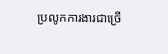ប្រលូកការងារជាច្រើ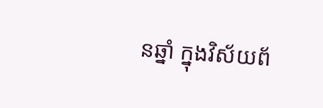នឆ្នាំ ក្នុងវិស័យព័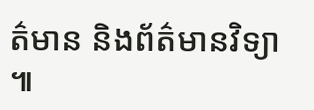ត៌មាន និងព័ត៌មានវិទ្យា ៕